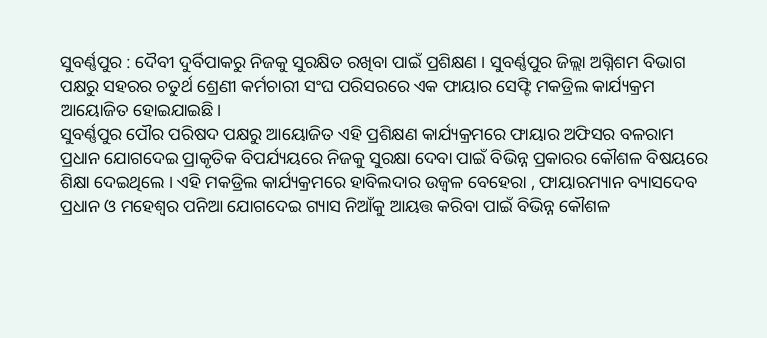ସୁବର୍ଣ୍ଣପୁର : ଦୈବୀ ଦୁର୍ବିପାକରୁ ନିଜକୁ ସୁରକ୍ଷିତ ରଖିବା ପାଇଁ ପ୍ରଶିକ୍ଷଣ । ସୁବର୍ଣ୍ଣପୁର ଜିଲ୍ଲା ଅଗ୍ନିଶମ ବିଭାଗ ପକ୍ଷରୁ ସହରର ଚତୁର୍ଥ ଶ୍ରେଣୀ କର୍ମଚାରୀ ସଂଘ ପରିସରରେ ଏକ ଫାୟାର ସେଫ୍ଟି ମକଡ୍ରିଲ କାର୍ଯ୍ୟକ୍ରମ ଆୟୋଜିତ ହୋଇଯାଇଛି।
ସୁବର୍ଣ୍ଣପୁର ପୌର ପରିଷଦ ପକ୍ଷରୁ ଆୟୋଜିତ ଏହି ପ୍ରଶିକ୍ଷଣ କାର୍ଯ୍ୟକ୍ରମରେ ଫାୟାର ଅଫିସର ବଳରାମ ପ୍ରଧାନ ଯୋଗଦେଇ ପ୍ରାକୃତିକ ବିପର୍ଯ୍ୟୟରେ ନିଜକୁ ସୁରକ୍ଷା ଦେବା ପାଇଁ ବିଭିନ୍ନ ପ୍ରକାରର କୌଶଳ ବିଷୟରେ ଶିକ୍ଷା ଦେଇଥିଲେ । ଏହି ମକଡ୍ରିଲ କାର୍ଯ୍ୟକ୍ରମରେ ହାବିଲଦାର ଉଜ୍ବଳ ବେହେରା , ଫାୟାରମ୍ୟାନ ବ୍ୟାସଦେବ ପ୍ରଧାନ ଓ ମହେଶ୍ବର ପନିଆ ଯୋଗଦେଇ ଗ୍ୟାସ ନିଆଁକୁ ଆୟତ୍ତ କରିବା ପାଇଁ ବିଭିନ୍ନ କୌଶଳ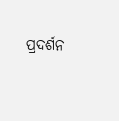ପ୍ରଦର୍ଶନ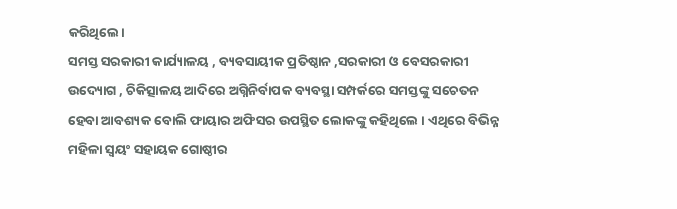କରିଥିଲେ।
ସମସ୍ତ ସରକାରୀ କାର୍ଯ୍ୟାଳୟ , ବ୍ୟବସାୟୀକ ପ୍ରତିଷ୍ଠାନ ,ସରକାରୀ ଓ ବେସରକାରୀ ଉଦ୍ୟୋଗ , ଚିକିତ୍ସାଳୟ ଆଦିରେ ଅଗ୍ନିନିର୍ବାପକ ବ୍ୟବସ୍ଥା ସମ୍ପର୍କରେ ସମସ୍ତଙ୍କୁ ସଚେତନ ହେବା ଆବଶ୍ୟକ ବୋଲି ଫାୟାର ଅଫିସର ଉପସ୍ଥିତ ଲୋକଙ୍କୁ କହିଥିଲେ । ଏଥିରେ ବିଭିନ୍ନ ମହିଳା ସ୍ବୟଂ ସହାୟକ ଗୋଷ୍ଠୀର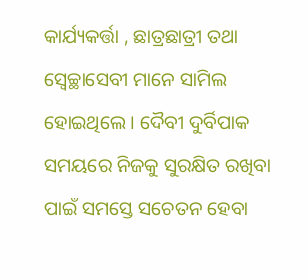କାର୍ଯ୍ୟକର୍ତ୍ତା , ଛାତ୍ରଛାତ୍ରୀ ତଥା ସ୍ବେଚ୍ଛାସେବୀ ମାନେ ସାମିଲ ହୋଇଥିଲେ । ଦୈବୀ ଦୁର୍ବିପାକ ସମୟରେ ନିଜକୁ ସୁରକ୍ଷିତ ରଖିବା ପାଇଁ ସମସ୍ତେ ସଚେତନ ହେବା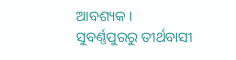ଆବଶ୍ୟକ ।
ସୁବର୍ଣ୍ଣପୁରରୁ ତୀର୍ଥବାସୀ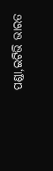ପଣ୍ଡା,ଇଟିଭି ଭାରତ